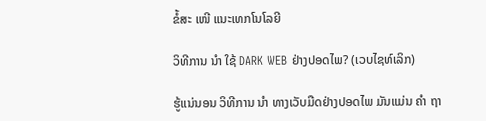ຂໍ້ສະ ເໜີ ແນະເທກໂນໂລຍີ

ວິທີການ ນຳ ໃຊ້ DARK WEB ຢ່າງປອດໄພ? (ເວບໄຊທ໌ເລິກ)

ຮູ້ແນ່ນອນ ວິທີການ ນຳ ທາງເວັບມືດຢ່າງປອດໄພ ມັນແມ່ນ ຄຳ ຖາ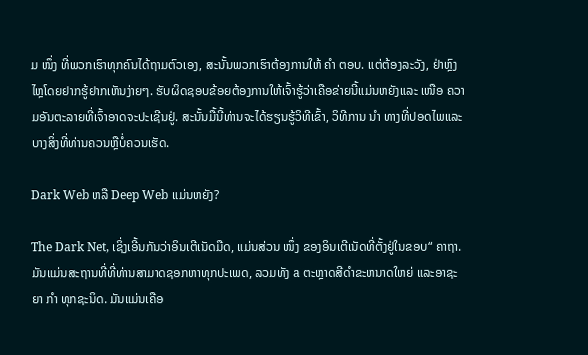ມ ໜຶ່ງ ທີ່ພວກເຮົາທຸກຄົນໄດ້ຖາມຕົວເອງ, ສະນັ້ນພວກເຮົາຕ້ອງການໃຫ້ ຄຳ ຕອບ. ແຕ່ຕ້ອງລະວັງ, ຢ່າຫຼົງໄຫຼໂດຍຢາກຮູ້ຢາກເຫັນງ່າຍໆ. ຮັບຜິດຊອບຂ້ອຍຕ້ອງການໃຫ້ເຈົ້າຮູ້ວ່າເຄືອຂ່າຍນີ້ແມ່ນຫຍັງແລະ ເໜືອ ຄວາມອັນຕະລາຍທີ່ເຈົ້າອາດຈະປະເຊີນຢູ່. ສະນັ້ນມື້ນີ້ທ່ານຈະໄດ້ຮຽນຮູ້ວິທີເຂົ້າ, ວິທີການ ນຳ ທາງທີ່ປອດໄພແລະບາງສິ່ງທີ່ທ່ານຄວນຫຼືບໍ່ຄວນເຮັດ.

Dark Web ຫລື Deep Web ແມ່ນຫຍັງ?

The Dark Net, ເຊິ່ງເອີ້ນກັນວ່າອິນເຕີເນັດມືດ, ແມ່ນສ່ວນ ໜຶ່ງ ຂອງອິນເຕີເນັດທີ່ຕັ້ງຢູ່ໃນຂອບ“ ຄາຖາ. ມັນແມ່ນສະຖານທີ່ທີ່ທ່ານສາມາດຊອກຫາທຸກປະເພດ, ລວມທັງ a ຕະຫຼາດສີດໍາຂະຫນາດໃຫຍ່ ແລະອາຊະຍາ ກຳ ທຸກຊະນິດ. ມັນແມ່ນເຄືອ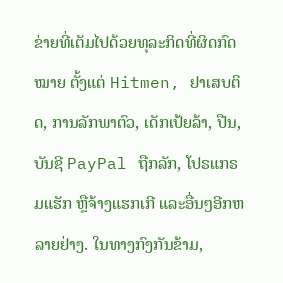ຂ່າຍທີ່ເຕັມໄປດ້ວຍທຸລະກິດທີ່ຜິດກົດ ໝາຍ ຕັ້ງແຕ່ Hitmen, ຢາເສບຕິດ, ການລັກພາຕົວ, ເດັກເປ້ຍລ້າ, ປືນ, ບັນຊີ PayPal ຖືກລັກ, ໂປຣແກຣມແຮັກ ຫຼືຈ້າງແຮກເກີ ແລະອື່ນໆອີກຫລາຍຢ່າງ. ໃນທາງກົງກັນຂ້າມ,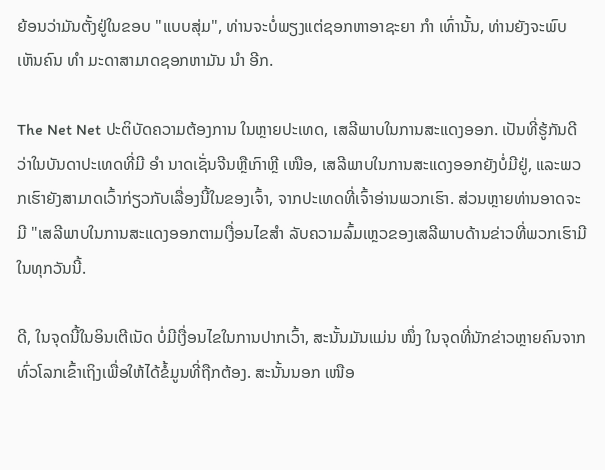ຍ້ອນວ່າມັນຕັ້ງຢູ່ໃນຂອບ "ແບບສຸ່ມ", ທ່ານຈະບໍ່ພຽງແຕ່ຊອກຫາອາຊະຍາ ກຳ ເທົ່ານັ້ນ, ທ່ານຍັງຈະພົບເຫັນຄົນ ທຳ ມະດາສາມາດຊອກຫາມັນ ນຳ ອີກ.

The Net Net ປະຕິບັດຄວາມຕ້ອງການ ໃນຫຼາຍປະເທດ, ເສລີພາບໃນການສະແດງອອກ. ເປັນທີ່ຮູ້ກັນດີວ່າໃນບັນດາປະເທດທີ່ມີ ອຳ ນາດເຊັ່ນຈີນຫຼືເກົາຫຼີ ເໜືອ, ເສລີພາບໃນການສະແດງອອກຍັງບໍ່ມີຢູ່, ແລະພວກເຮົາຍັງສາມາດເວົ້າກ່ຽວກັບເລື່ອງນີ້ໃນຂອງເຈົ້າ, ຈາກປະເທດທີ່ເຈົ້າອ່ານພວກເຮົາ. ສ່ວນຫຼາຍທ່ານອາດຈະມີ "ເສລີພາບໃນການສະແດງອອກຕາມເງື່ອນໄຂສຳ ລັບຄວາມລົ້ມເຫຼວຂອງເສລີພາບດ້ານຂ່າວທີ່ພວກເຮົາມີໃນທຸກວັນນີ້.

ດີ, ໃນຈຸດນີ້ໃນອິນເຕີເນັດ ບໍ່ມີເງື່ອນໄຂໃນການປາກເວົ້າ, ສະນັ້ນມັນແມ່ນ ໜຶ່ງ ໃນຈຸດທີ່ນັກຂ່າວຫຼາຍຄົນຈາກທົ່ວໂລກເຂົ້າເຖິງເພື່ອໃຫ້ໄດ້ຂໍ້ມູນທີ່ຖືກຕ້ອງ. ສະນັ້ນນອກ ເໜືອ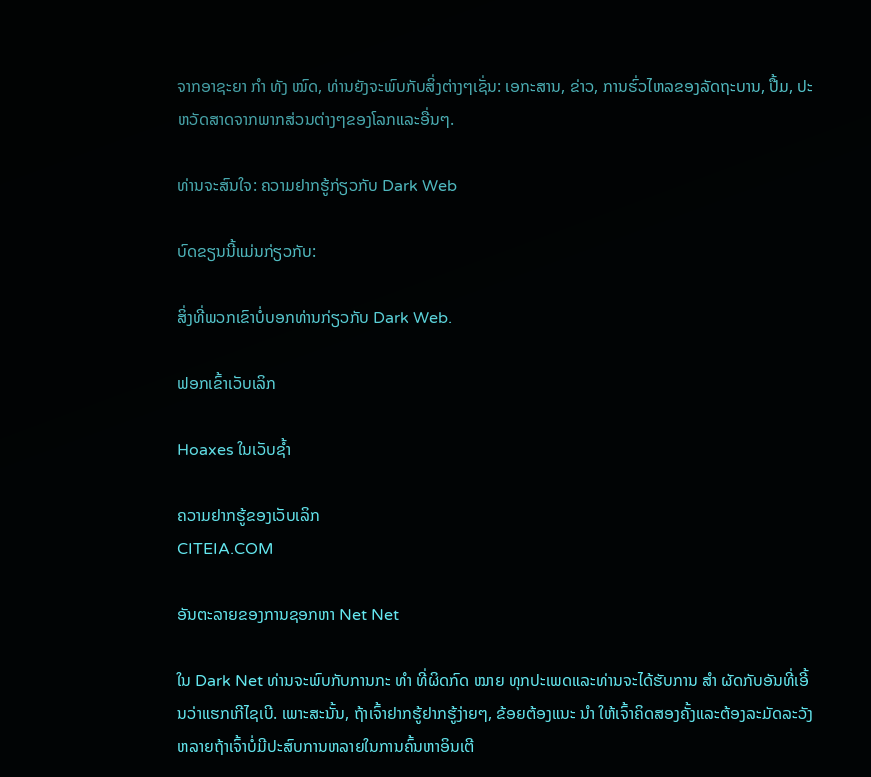ຈາກອາຊະຍາ ກຳ ທັງ ໝົດ, ທ່ານຍັງຈະພົບກັບສິ່ງຕ່າງໆເຊັ່ນ: ເອກະສານ, ຂ່າວ, ການຮົ່ວໄຫລຂອງລັດຖະບານ, ປື້ມ, ປະຫວັດສາດຈາກພາກສ່ວນຕ່າງໆຂອງໂລກແລະອື່ນໆ.

ທ່ານຈະສົນໃຈ: ຄວາມຢາກຮູ້ກ່ຽວກັບ Dark Web

ບົດຂຽນນີ້ແມ່ນກ່ຽວກັບ:

ສິ່ງທີ່ພວກເຂົາບໍ່ບອກທ່ານກ່ຽວກັບ Dark Web.

ຟອກເຂົ້າເວັບເລິກ

Hoaxes ໃນເວັບຊ້ຳ

ຄວາມຢາກຮູ້ຂອງເວັບເລິກ
CITEIA.COM

ອັນຕະລາຍຂອງການຊອກຫາ Net Net

ໃນ Dark Net ທ່ານຈະພົບກັບການກະ ທຳ ທີ່ຜິດກົດ ໝາຍ ທຸກປະເພດແລະທ່ານຈະໄດ້ຮັບການ ສຳ ຜັດກັບອັນທີ່ເອີ້ນວ່າແຮກເກີໄຊເບີ. ເພາະສະນັ້ນ, ຖ້າເຈົ້າຢາກຮູ້ຢາກຮູ້ງ່າຍໆ, ຂ້ອຍຕ້ອງແນະ ນຳ ໃຫ້ເຈົ້າຄິດສອງຄັ້ງແລະຕ້ອງລະມັດລະວັງຫລາຍຖ້າເຈົ້າບໍ່ມີປະສົບການຫລາຍໃນການຄົ້ນຫາອິນເຕີ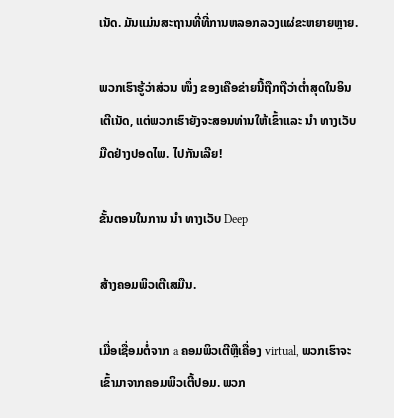ເນັດ. ມັນແມ່ນສະຖານທີ່ທີ່ການຫລອກລວງແຜ່ຂະຫຍາຍຫຼາຍ.

ພວກເຮົາຮູ້ວ່າສ່ວນ ໜຶ່ງ ຂອງເຄືອຂ່າຍນີ້ຖືກຖືວ່າຕໍ່າສຸດໃນອິນເຕີເນັດ, ແຕ່ພວກເຮົາຍັງຈະສອນທ່ານໃຫ້ເຂົ້າແລະ ນຳ ທາງເວັບມືດຢ່າງປອດໄພ. ໄປກັນເລີຍ!

ຂັ້ນຕອນໃນການ ນຳ ທາງເວັບ Deep

ສ້າງຄອມພິວເຕີເສມືນ.

ເມື່ອເຊື່ອມຕໍ່ຈາກ a ຄອມພິວເຕີຫຼືເຄື່ອງ virtual, ພວກເຮົາຈະເຂົ້າມາຈາກຄອມພິວເຕີ້ປອມ. ພວກ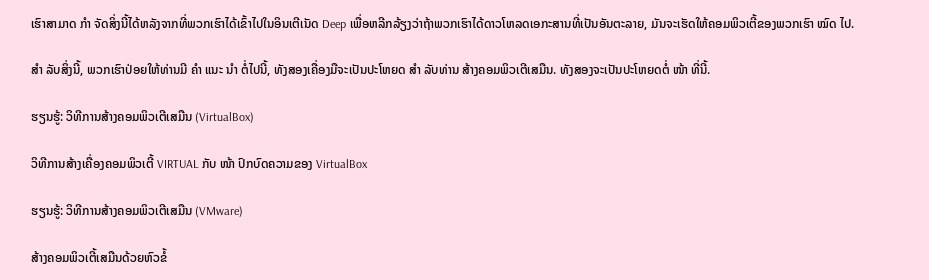ເຮົາສາມາດ ກຳ ຈັດສິ່ງນີ້ໄດ້ຫລັງຈາກທີ່ພວກເຮົາໄດ້ເຂົ້າໄປໃນອິນເຕີເນັດ Deep ເພື່ອຫລີກລ້ຽງວ່າຖ້າພວກເຮົາໄດ້ດາວໂຫລດເອກະສານທີ່ເປັນອັນຕະລາຍ, ມັນຈະເຮັດໃຫ້ຄອມພິວເຕີ້ຂອງພວກເຮົາ ໝົດ ໄປ.

ສຳ ລັບສິ່ງນີ້, ພວກເຮົາປ່ອຍໃຫ້ທ່ານມີ ຄຳ ແນະ ນຳ ຕໍ່ໄປນີ້, ທັງສອງເຄື່ອງມືຈະເປັນປະໂຫຍດ ສຳ ລັບທ່ານ ສ້າງຄອມພິວເຕີເສມືນ. ທັງສອງຈະເປັນປະໂຫຍດຕໍ່ ໜ້າ ທີ່ນີ້.

ຮຽນຮູ້: ວິທີການສ້າງຄອມພິວເຕີເສມືນ (VirtualBox)

ວິທີການສ້າງເຄື່ອງຄອມພິວເຕີ້ VIRTUAL ກັບ ໜ້າ ປົກບົດຄວາມຂອງ VirtualBox

ຮຽນຮູ້: ວິທີການສ້າງຄອມພິວເຕີເສມືນ (VMware)

ສ້າງຄອມພິວເຕີ້ເສມືນດ້ວຍຫົວຂໍ້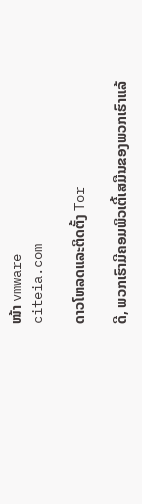ໜ້າ vmware
citeia.com

ດາວໂຫລດແລະຕິດຕັ້ງ Tor

ດີ, ພວກເຮົາມີຄອມພິວເຕີ້ເສມືນຂອງພວກເຮົາແລ້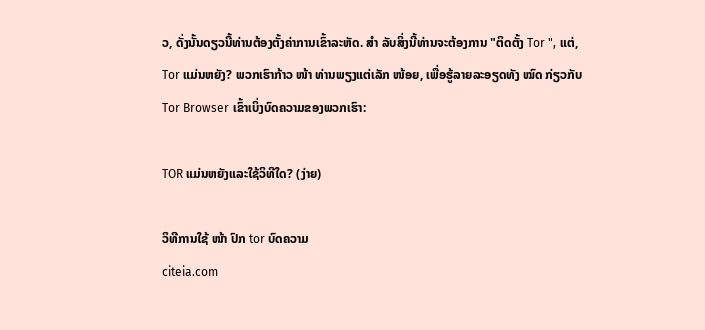ວ, ດັ່ງນັ້ນດຽວນີ້ທ່ານຕ້ອງຕັ້ງຄ່າການເຂົ້າລະຫັດ. ສຳ ລັບສິ່ງນີ້ທ່ານຈະຕ້ອງການ "ຕິດຕັ້ງ Tor ", ແຕ່, Tor ແມ່ນຫຍັງ? ພວກເຮົາກ້າວ ໜ້າ ທ່ານພຽງແຕ່ເລັກ ໜ້ອຍ, ເພື່ອຮູ້ລາຍລະອຽດທັງ ໝົດ ກ່ຽວກັບ Tor Browser ເຂົ້າເບິ່ງບົດຄວາມຂອງພວກເຮົາ:

TOR ແມ່ນຫຍັງແລະໃຊ້ວິທີໃດ? (ງ່າຍ)

ວິທີການໃຊ້ ໜ້າ ປົກ tor ບົດຄວາມ
citeia.com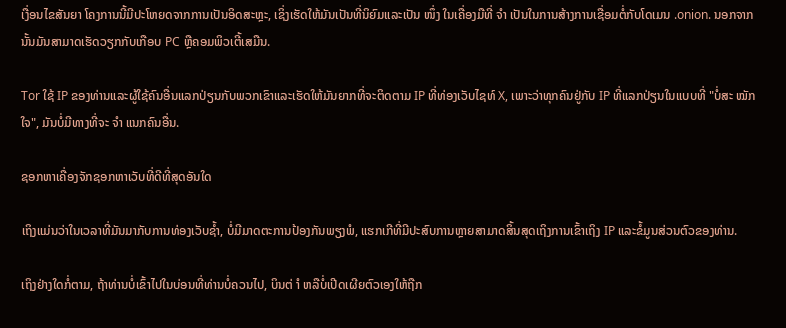ເງື່ອນໄຂສັນຍາ ໂຄງການນີ້ມີປະໂຫຍດຈາກການເປັນອິດສະຫຼະ, ເຊິ່ງເຮັດໃຫ້ມັນເປັນທີ່ນິຍົມແລະເປັນ ໜຶ່ງ ໃນເຄື່ອງມືທີ່ ຈຳ ເປັນໃນການສ້າງການເຊື່ອມຕໍ່ກັບໂດເມນ .onion. ນອກຈາກນັ້ນມັນສາມາດເຮັດວຽກກັບເກືອບ PC ຫຼືຄອມພິວເຕີ້ເສມືນ.

Tor ໃຊ້ IP ຂອງທ່ານແລະຜູ້ໃຊ້ຄົນອື່ນແລກປ່ຽນກັບພວກເຂົາແລະເຮັດໃຫ້ມັນຍາກທີ່ຈະຕິດຕາມ IP ທີ່ທ່ອງເວັບໄຊທ໌ X, ເພາະວ່າທຸກຄົນຢູ່ກັບ IP ທີ່ແລກປ່ຽນໃນແບບທີ່ "ບໍ່ສະ ໝັກ ໃຈ", ມັນບໍ່ມີທາງທີ່ຈະ ຈຳ ແນກຄົນອື່ນ.

ຊອກຫາເຄື່ອງຈັກຊອກຫາເວັບທີ່ດີທີ່ສຸດອັນໃດ

ເຖິງແມ່ນວ່າໃນເວລາທີ່ມັນມາກັບການທ່ອງເວັບຊ້ຳ, ບໍ່ມີມາດຕະການປ້ອງກັນພຽງພໍ, ແຮກເກີທີ່ມີປະສົບການຫຼາຍສາມາດສິ້ນສຸດເຖິງການເຂົ້າເຖິງ IP ແລະຂໍ້ມູນສ່ວນຕົວຂອງທ່ານ.

ເຖິງຢ່າງໃດກໍ່ຕາມ, ຖ້າທ່ານບໍ່ເຂົ້າໄປໃນບ່ອນທີ່ທ່ານບໍ່ຄວນໄປ, ບິນຕ່ ຳ ຫລືບໍ່ເປີດເຜີຍຕົວເອງໃຫ້ຖືກ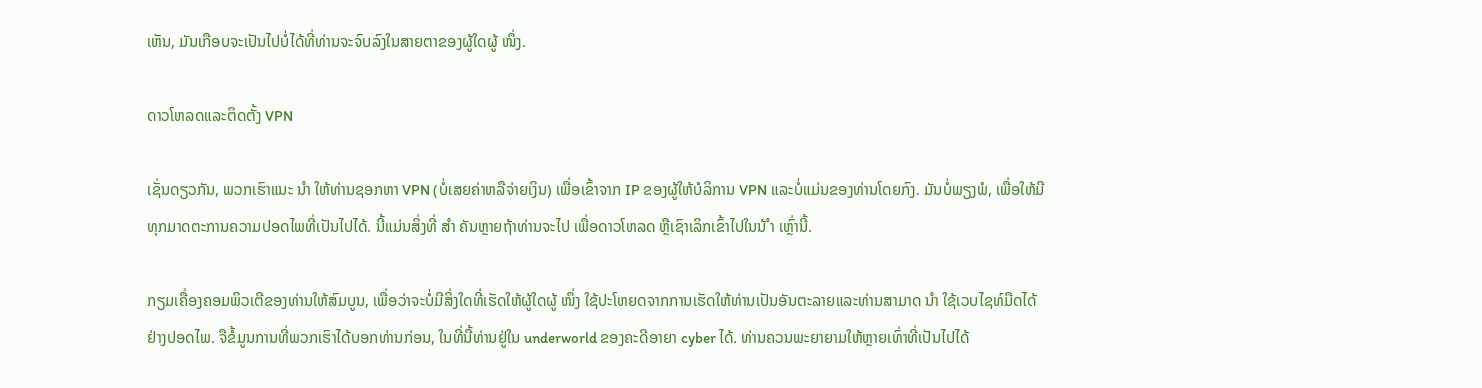ເຫັນ, ມັນເກືອບຈະເປັນໄປບໍ່ໄດ້ທີ່ທ່ານຈະຈົບລົງໃນສາຍຕາຂອງຜູ້ໃດຜູ້ ໜຶ່ງ.

ດາວໂຫລດແລະຕິດຕັ້ງ VPN

ເຊັ່ນດຽວກັນ, ພວກເຮົາແນະ ນຳ ໃຫ້ທ່ານຊອກຫາ VPN (ບໍ່ເສຍຄ່າຫລືຈ່າຍເງິນ) ເພື່ອເຂົ້າຈາກ IP ຂອງຜູ້ໃຫ້ບໍລິການ VPN ແລະບໍ່ແມ່ນຂອງທ່ານໂດຍກົງ. ມັນບໍ່ພຽງພໍ, ເພື່ອໃຫ້ມີທຸກມາດຕະການຄວາມປອດໄພທີ່ເປັນໄປໄດ້. ນີ້ແມ່ນສິ່ງທີ່ ສຳ ຄັນຫຼາຍຖ້າທ່ານຈະໄປ ເພື່ອດາວໂຫລດ ຫຼືເຊົາເລິກເຂົ້າໄປໃນນ້ ຳ ເຫຼົ່ານີ້.

ກຽມເຄື່ອງຄອມພິວເຕີຂອງທ່ານໃຫ້ສົມບູນ, ເພື່ອວ່າຈະບໍ່ມີສິ່ງໃດທີ່ເຮັດໃຫ້ຜູ້ໃດຜູ້ ໜຶ່ງ ໃຊ້ປະໂຫຍດຈາກການເຮັດໃຫ້ທ່ານເປັນອັນຕະລາຍແລະທ່ານສາມາດ ນຳ ໃຊ້ເວບໄຊທ໌ມືດໄດ້ຢ່າງປອດໄພ. ຈືຂໍ້ມູນການທີ່ພວກເຮົາໄດ້ບອກທ່ານກ່ອນ, ໃນທີ່ນີ້ທ່ານຢູ່ໃນ underworld ຂອງຄະດີອາຍາ cyber ໄດ້. ທ່ານຄວນພະຍາຍາມໃຫ້ຫຼາຍເທົ່າທີ່ເປັນໄປໄດ້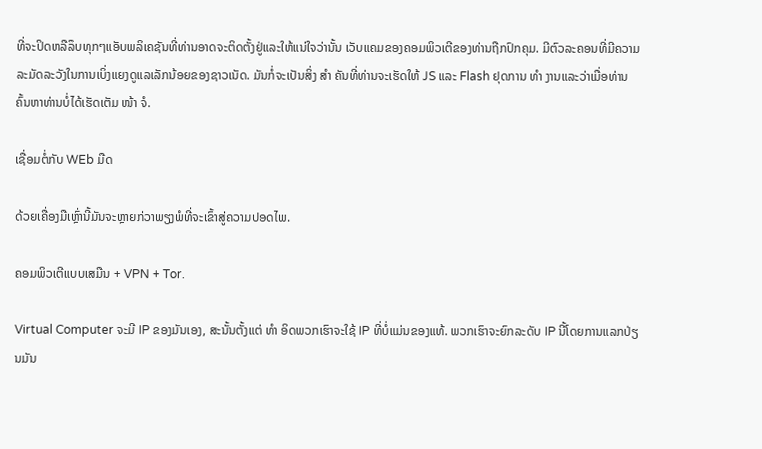ທີ່ຈະປິດຫລືລຶບທຸກໆແອັບພລິເຄຊັນທີ່ທ່ານອາດຈະຕິດຕັ້ງຢູ່ແລະໃຫ້ແນ່ໃຈວ່ານັ້ນ ເວັບແຄມຂອງຄອມພິວເຕີຂອງທ່ານຖືກປົກຄຸມ. ມີຕົວລະຄອນທີ່ມີຄວາມລະມັດລະວັງໃນການເບິ່ງແຍງດູແລເລັກນ້ອຍຂອງຊາວເນັດ. ມັນກໍ່ຈະເປັນສິ່ງ ສຳ ຄັນທີ່ທ່ານຈະເຮັດໃຫ້ JS ແລະ Flash ຢຸດການ ທຳ ງານແລະວ່າເມື່ອທ່ານຄົ້ນຫາທ່ານບໍ່ໄດ້ເຮັດເຕັມ ໜ້າ ຈໍ.

ເຊື່ອມຕໍ່ກັບ WEb ມືດ

ດ້ວຍເຄື່ອງມືເຫຼົ່ານີ້ມັນຈະຫຼາຍກ່ວາພຽງພໍທີ່ຈະເຂົ້າສູ່ຄວາມປອດໄພ.

ຄອມພິວເຕີແບບເສມືນ + VPN + Tor.

Virtual Computer ຈະມີ IP ຂອງມັນເອງ, ສະນັ້ນຕັ້ງແຕ່ ທຳ ອິດພວກເຮົາຈະໃຊ້ IP ທີ່ບໍ່ແມ່ນຂອງແທ້. ພວກເຮົາຈະຍົກລະດັບ IP ນີ້ໂດຍການແລກປ່ຽນມັນ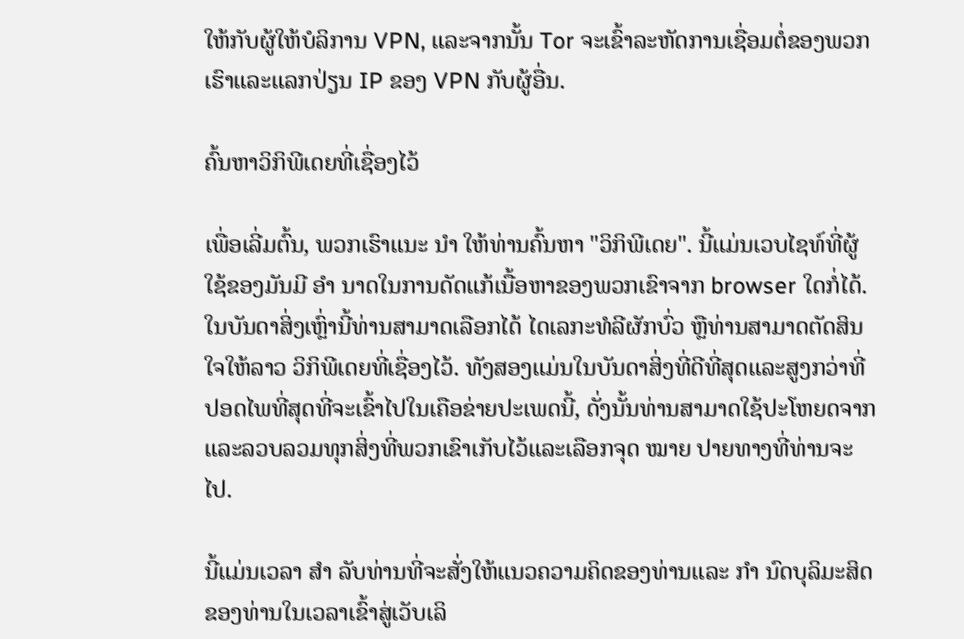ໃຫ້ກັບຜູ້ໃຫ້ບໍລິການ VPN, ແລະຈາກນັ້ນ Tor ຈະເຂົ້າລະຫັດການເຊື່ອມຕໍ່ຂອງພວກເຮົາແລະແລກປ່ຽນ IP ຂອງ VPN ກັບຜູ້ອື່ນ.

ຄົ້ນຫາວິກິພີເດຍທີ່ເຊື່ອງໄວ້

ເພື່ອເລີ່ມຕົ້ນ, ພວກເຮົາແນະ ນຳ ໃຫ້ທ່ານຄົ້ນຫາ "ວິກິພີເດຍ". ນີ້ແມ່ນເວບໄຊທ໌ທີ່ຜູ້ໃຊ້ຂອງມັນມີ ອຳ ນາດໃນການດັດແກ້ເນື້ອຫາຂອງພວກເຂົາຈາກ browser ໃດກໍ່ໄດ້. ໃນບັນດາສິ່ງເຫຼົ່ານີ້ທ່ານສາມາດເລືອກໄດ້ ໄດເລກະທໍລີຜັກບົ່ວ ຫຼືທ່ານສາມາດຕັດສິນໃຈໃຫ້ລາວ ວິກິພີເດຍທີ່ເຊື່ອງໄວ້. ທັງສອງແມ່ນໃນບັນດາສິ່ງທີ່ດີທີ່ສຸດແລະສູງກວ່າທີ່ປອດໄພທີ່ສຸດທີ່ຈະເຂົ້າໄປໃນເຄືອຂ່າຍປະເພດນີ້, ດັ່ງນັ້ນທ່ານສາມາດໃຊ້ປະໂຫຍດຈາກແລະລວບລວມທຸກສິ່ງທີ່ພວກເຂົາເກັບໄວ້ແລະເລືອກຈຸດ ໝາຍ ປາຍທາງທີ່ທ່ານຈະໄປ.

ນີ້ແມ່ນເວລາ ສຳ ລັບທ່ານທີ່ຈະສັ່ງໃຫ້ແນວຄວາມຄິດຂອງທ່ານແລະ ກຳ ນົດບຸລິມະສິດຂອງທ່ານໃນເວລາເຂົ້າສູ່ເວັບເລິ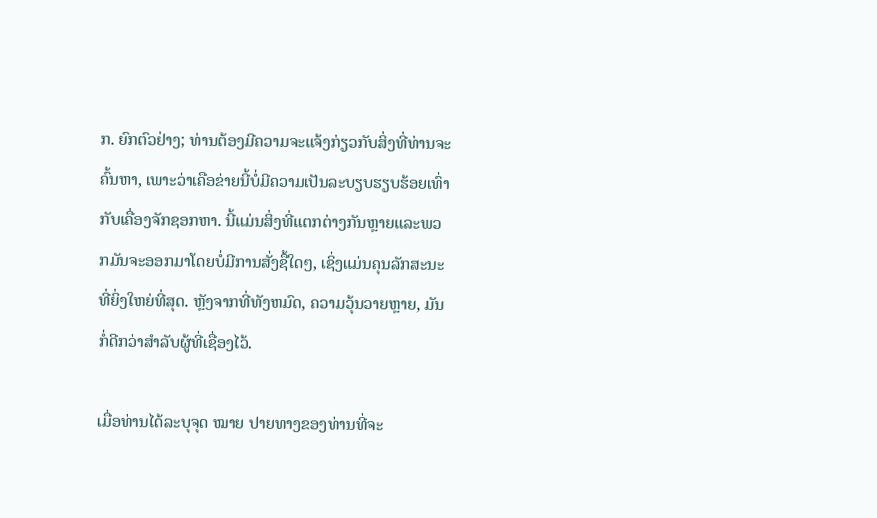ກ. ຍົກຕົວຢ່າງ; ທ່ານຕ້ອງມີຄວາມຈະແຈ້ງກ່ຽວກັບສິ່ງທີ່ທ່ານຈະຄົ້ນຫາ, ເພາະວ່າເຄືອຂ່າຍນີ້ບໍ່ມີຄວາມເປັນລະບຽບຮຽບຮ້ອຍເທົ່າກັບເຄື່ອງຈັກຊອກຫາ. ນີ້ແມ່ນສິ່ງທີ່ແຕກຕ່າງກັນຫຼາຍແລະພວກມັນຈະອອກມາໂດຍບໍ່ມີການສັ່ງຊື້ໃດໆ, ເຊິ່ງແມ່ນຄຸນລັກສະນະທີ່ຍິ່ງໃຫຍ່ທີ່ສຸດ. ຫຼັງຈາກທີ່ທັງຫມົດ, ຄວາມວຸ້ນວາຍຫຼາຍ, ມັນກໍ່ດີກວ່າສໍາລັບຜູ້ທີ່ເຊື່ອງໄວ້.

ເມື່ອທ່ານໄດ້ລະບຸຈຸດ ໝາຍ ປາຍທາງຂອງທ່ານທີ່ຈະ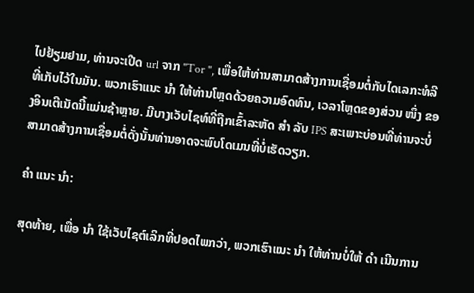ໄປຢ້ຽມຢາມ, ທ່ານຈະເປີດ url ຈາກ "Tor ", ເພື່ອໃຫ້ທ່ານສາມາດສ້າງການເຊື່ອມຕໍ່ກັບໄດເລກະທໍລີທີ່ເກັບໄວ້ໃນມັນ. ພວກເຮົາແນະ ນຳ ໃຫ້ທ່ານໂຫຼດດ້ວຍຄວາມອົດທົນ, ເວລາໂຫຼດຂອງສ່ວນ ໜຶ່ງ ຂອງອິນເຕີເນັດນີ້ແມ່ນຊ້າຫຼາຍ. ມີບາງເວັບໄຊທ໌ທີ່ຖືກເຂົ້າລະຫັດ ສຳ ລັບ IPS ສະເພາະບ່ອນທີ່ທ່ານຈະບໍ່ສາມາດສ້າງການເຊື່ອມຕໍ່ດັ່ງນັ້ນທ່ານອາດຈະພົບໂດເມນທີ່ບໍ່ເຮັດວຽກ.

ຄຳ ແນະ ນຳ:

ສຸດທ້າຍ, ເພື່ອ ນຳ ໃຊ້ເວັບໄຊຕ໌ເລິກທີ່ປອດໄພກວ່າ, ພວກເຮົາແນະ ນຳ ໃຫ້ທ່ານບໍ່ໃຫ້ ດຳ ເນີນການ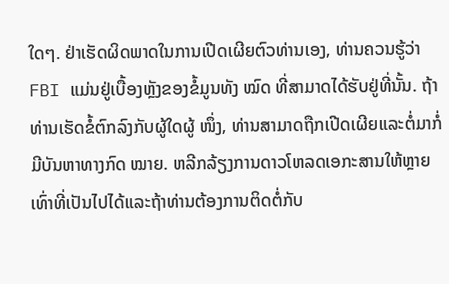ໃດໆ. ຢ່າເຮັດຜິດພາດໃນການເປີດເຜີຍຕົວທ່ານເອງ, ທ່ານຄວນຮູ້ວ່າ FBI ແມ່ນຢູ່ເບື້ອງຫຼັງຂອງຂໍ້ມູນທັງ ໝົດ ທີ່ສາມາດໄດ້ຮັບຢູ່ທີ່ນັ້ນ. ຖ້າທ່ານເຮັດຂໍ້ຕົກລົງກັບຜູ້ໃດຜູ້ ໜຶ່ງ, ທ່ານສາມາດຖືກເປີດເຜີຍແລະຕໍ່ມາກໍ່ມີບັນຫາທາງກົດ ໝາຍ. ຫລີກລ້ຽງການດາວໂຫລດເອກະສານໃຫ້ຫຼາຍເທົ່າທີ່ເປັນໄປໄດ້ແລະຖ້າທ່ານຕ້ອງການຕິດຕໍ່ກັບ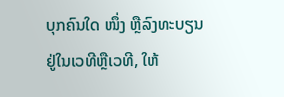ບຸກຄົນໃດ ໜຶ່ງ ຫຼືລົງທະບຽນຢູ່ໃນເວທີຫຼືເວທີ, ໃຫ້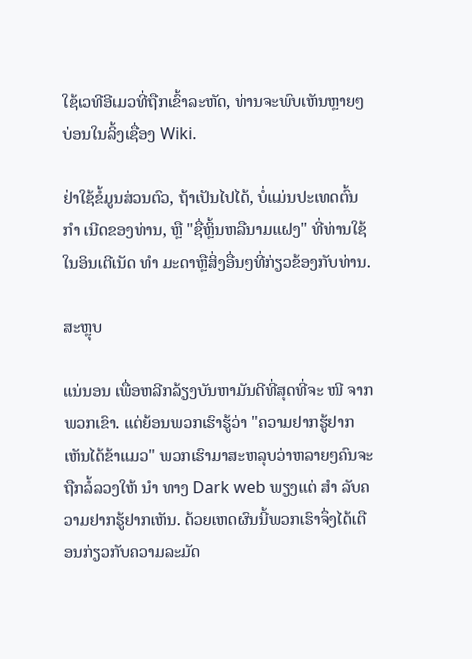ໃຊ້ເວທີອີເມວທີ່ຖືກເຂົ້າລະຫັດ, ທ່ານຈະພົບເຫັນຫຼາຍໆບ່ອນໃນລິ້ງເຊື່ອງ Wiki.

ຢ່າໃຊ້ຂໍ້ມູນສ່ວນຕົວ, ຖ້າເປັນໄປໄດ້, ບໍ່ແມ່ນປະເທດຕົ້ນ ກຳ ເນີດຂອງທ່ານ, ຫຼື "ຊື່ຫຼິ້ນຫລືນາມແຝງ" ທີ່ທ່ານໃຊ້ໃນອິນເຕີເນັດ ທຳ ມະດາຫຼືສິ່ງອື່ນໆທີ່ກ່ຽວຂ້ອງກັບທ່ານ.

ສະຫຼຸບ

ແນ່ນອນ ເພື່ອຫລີກລ້ຽງບັນຫາມັນດີທີ່ສຸດທີ່ຈະ ໜີ ຈາກພວກເຂົາ. ແຕ່ຍ້ອນພວກເຮົາຮູ້ວ່າ "ຄວາມຢາກຮູ້ຢາກເຫັນໄດ້ຂ້າແມວ" ພວກເຮົາມາສະຫລຸບວ່າຫລາຍໆຄົນຈະຖືກລໍ້ລວງໃຫ້ ນຳ ທາງ Dark web ພຽງແຕ່ ສຳ ລັບຄວາມຢາກຮູ້ຢາກເຫັນ. ດ້ວຍເຫດຜົນນີ້ພວກເຮົາຈຶ່ງໄດ້ເຕືອນກ່ຽວກັບຄວາມລະມັດ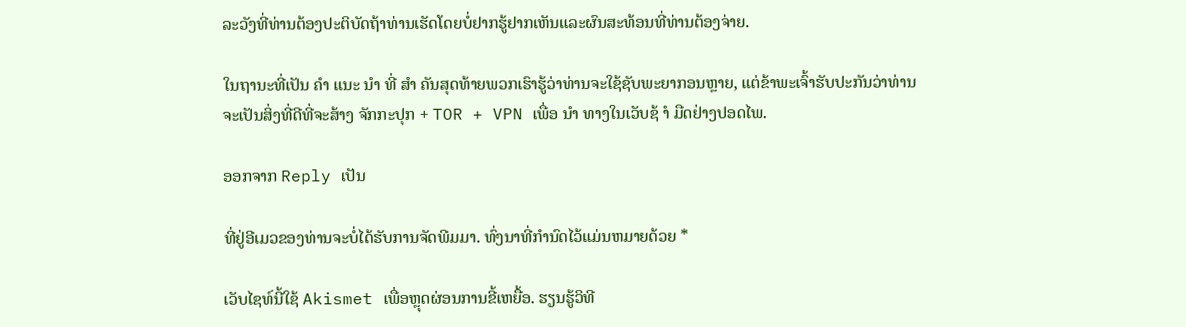ລະວັງທີ່ທ່ານຕ້ອງປະຕິບັດຖ້າທ່ານເຮັດໂດຍບໍ່ຢາກຮູ້ຢາກເຫັນແລະຜົນສະທ້ອນທີ່ທ່ານຕ້ອງຈ່າຍ.

ໃນຖານະທີ່ເປັນ ຄຳ ແນະ ນຳ ທີ່ ສຳ ຄັນສຸດທ້າຍພວກເຮົາຮູ້ວ່າທ່ານຈະໃຊ້ຊັບພະຍາກອນຫຼາຍ, ແຕ່ຂ້າພະເຈົ້າຮັບປະກັນວ່າທ່ານຈະເປັນສິ່ງທີ່ດີທີ່ຈະສ້າງ ຈັກກະປຸກ + TOR + VPN ເພື່ອ ນຳ ທາງໃນເວັບຊ້ ຳ ມືດຢ່າງປອດໄພ.

ອອກຈາກ Reply ເປັນ

ທີ່ຢູ່ອີເມວຂອງທ່ານຈະບໍ່ໄດ້ຮັບການຈັດພີມມາ. ທົ່ງນາທີ່ກໍານົດໄວ້ແມ່ນຫມາຍດ້ວຍ *

ເວັບໄຊທ໌ນີ້ໃຊ້ Akismet ເພື່ອຫຼຸດຜ່ອນການຂີ້ເຫຍື້ອ. ຮຽນຮູ້ວິທີ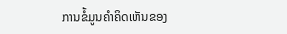ການຂໍ້ມູນຄໍາຄິດເຫັນຂອງ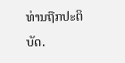ທ່ານຖືກປະຕິບັດ.